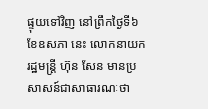ផ្ទុយទៅវិញ នៅព្រឹកថ្ងៃទី៦ ខែឧសភា នេះ លោកនាយករដ្ឋមន្ត្រី ហ៊ុន សែន មានប្រសាសន៍ជាសាធារណៈថា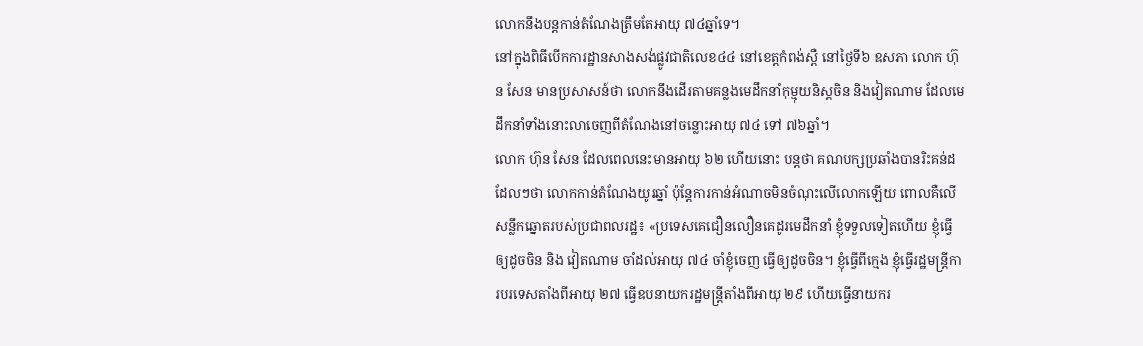លោកនឹងបន្តកាន់តំណែងត្រឹមតែអាយុ ៧៤ឆ្នាំទេ។
នៅក្នុងពិធីបើកការដ្ឋានសាងសង់ផ្លូវជាតិលេខ៤៤ នៅខេត្តកំពង់ស្ពឺ នៅថ្ងៃទី៦ ឧសភា លោក ហ៊ុន សែន មានប្រសាសន៍ថា លោកនឹងដើរតាមគន្លងមេដឹកនាំកុម្មុយនិស្តចិន និងវៀតណាម ដែលមេដឹកនាំទាំងនោះលាចេញពីតំណែងនៅចន្លោះអាយុ ៧៤ ទៅ ៧៦ឆ្នាំ។
លោក ហ៊ុន សែន ដែលពេលនេះមានអាយុ ៦២ ហើយនោះ បន្តថា គណបក្សប្រឆាំងបានរិះគន់ដដែលៗថា លោកកាន់តំណែងយូរឆ្នាំ ប៉ុន្តែការកាន់អំណាចមិនចំណុះលើលោកឡើយ ពោលគឺលើសន្លឹកឆ្នោតរបស់ប្រជាពលរដ្ឋ៖ «ប្រទេសគេជឿនលឿនគេដូរមេដឹកនាំ ខ្ញុំទទួលទៀតហើយ ខ្ញុំធ្វើឲ្យដូចចិន និង វៀតណាម ចាំដល់អាយុ ៧៤ ចាំខ្ញុំចេញ ធ្វើឲ្យដូចចិន។ ខ្ញុំធ្វើពីក្មេង ខ្ញុំធ្វើរដ្ឋមន្ត្រីការបរទេសតាំងពីអាយុ ២៧ ធ្វើឧបនាយករដ្ឋមន្ត្រីតាំងពីអាយុ ២៩ ហើយធ្វើនាយករ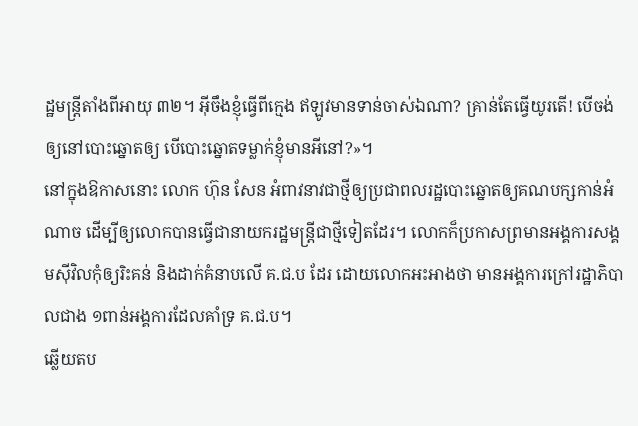ដ្ឋមន្ត្រីតាំងពីអាយុ ៣២។ អ៊ីចឹងខ្ញុំធ្វើពីក្មេង ឥឡូវមានទាន់ចាស់ឯណា? គ្រាន់តែធ្វើយូរតើ! បើចង់ឲ្យនៅបោះឆ្នោតឲ្យ បើបោះឆ្នោតទម្លាក់ខ្ញុំមានអីនៅ?»។
នៅក្នុងឱកាសនោះ លោក ហ៊ុន សែន អំពាវនាវជាថ្មីឲ្យប្រជាពលរដ្ឋបោះឆ្នោតឲ្យគណបក្សកាន់អំណាច ដើម្បីឲ្យលោកបានធ្វើជានាយករដ្ឋមន្ត្រីជាថ្មីទៀតដែរ។ លោកក៏ប្រកាសព្រមានអង្គការសង្គមស៊ីវិលកុំឲ្យរិះគន់ និងដាក់គំនាបលើ គ.ជ.ប ដែរ ដោយលោកអះអាងថា មានអង្គការក្រៅរដ្ឋាភិបាលជាង ១ពាន់អង្គការដែលគាំទ្រ គ.ជ.ប។
ឆ្លើយតប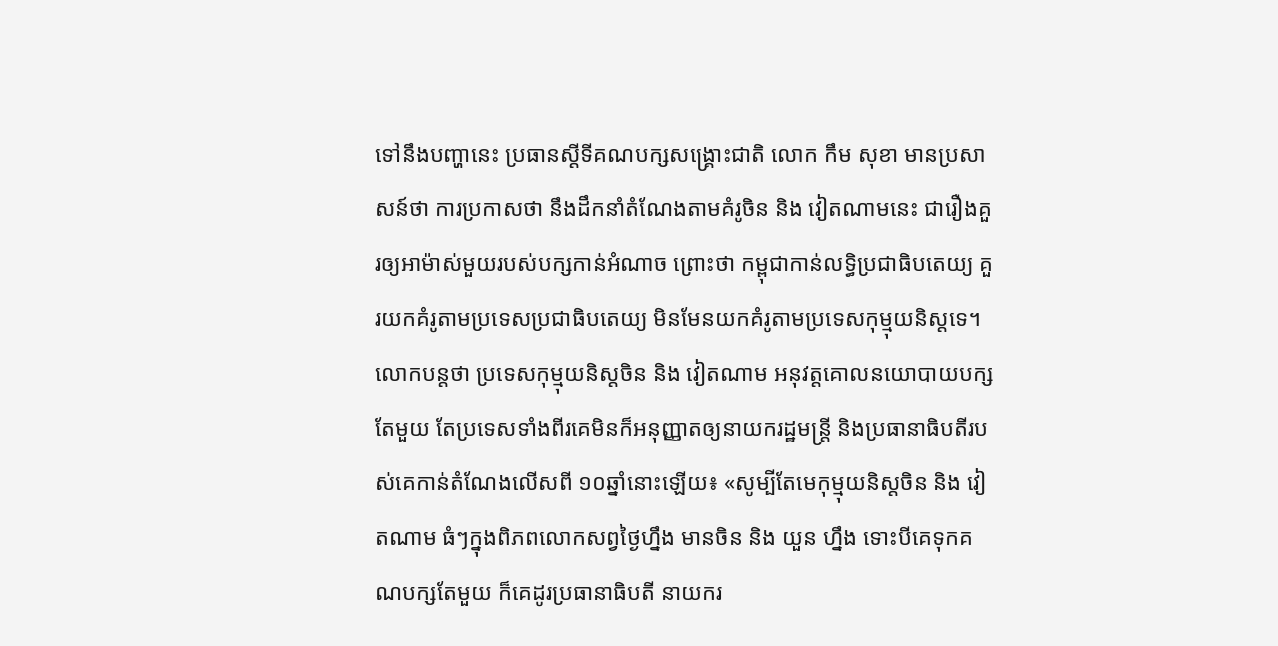ទៅនឹងបញ្ហានេះ ប្រធានស្ដីទីគណបក្សសង្គ្រោះជាតិ លោក កឹម សុខា មានប្រសាសន៍ថា ការប្រកាសថា នឹងដឹកនាំតំណែងតាមគំរូចិន និង វៀតណាមនេះ ជារឿងគួរឲ្យអាម៉ាស់មួយរបស់បក្សកាន់អំណាច ព្រោះថា កម្ពុជាកាន់លទ្ធិប្រជាធិបតេយ្យ គួរយកគំរូតាមប្រទេសប្រជាធិបតេយ្យ មិនមែនយកគំរូតាមប្រទេសកុម្មុយនិស្តទេ។
លោកបន្តថា ប្រទេសកុម្មុយនិស្តចិន និង វៀតណាម អនុវត្តគោលនយោបាយបក្សតែមួយ តែប្រទេសទាំងពីរគេមិនក៏អនុញ្ញាតឲ្យនាយករដ្ឋមន្ត្រី និងប្រធានាធិបតីរបស់គេកាន់តំណែងលើសពី ១០ឆ្នាំនោះឡើយ៖ «សូម្បីតែមេកុម្មុយនិស្តចិន និង វៀតណាម ធំៗក្នុងពិភពលោកសព្វថ្ងៃហ្នឹង មានចិន និង យួន ហ្នឹង ទោះបីគេទុកគណបក្សតែមួយ ក៏គេដូរប្រធានាធិបតី នាយករ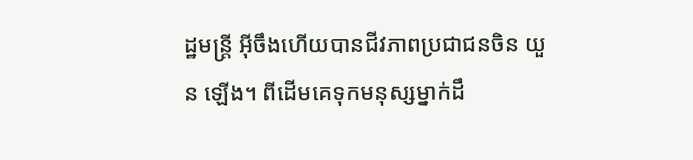ដ្ឋមន្ត្រី អ៊ីចឹងហើយបានជីវភាពប្រជាជនចិន យួន ឡើង។ ពីដើមគេទុកមនុស្សម្នាក់ដឹ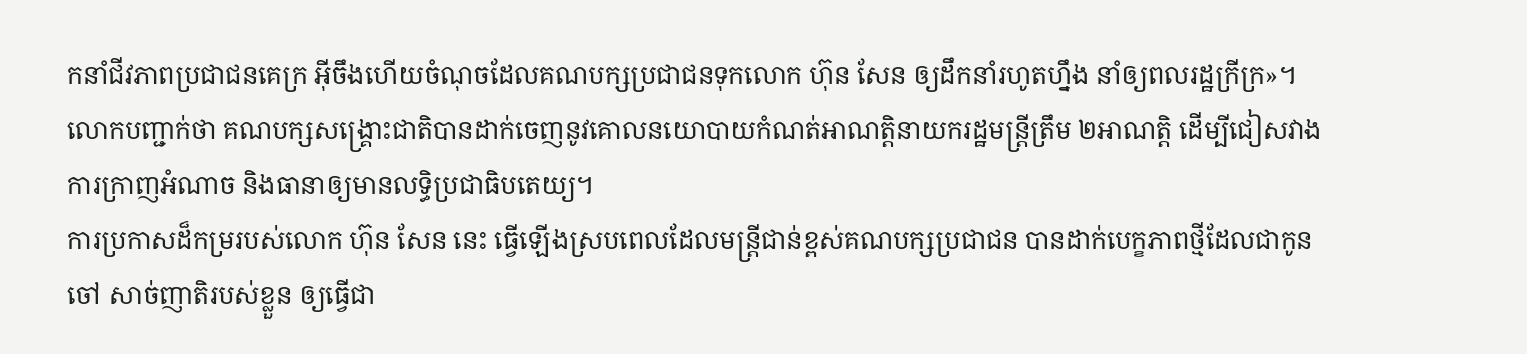កនាំជីវភាពប្រជាជនគេក្រ អ៊ីចឹងហើយចំណុចដែលគណបក្សប្រជាជនទុកលោក ហ៊ុន សែន ឲ្យដឹកនាំរហូតហ្នឹង នាំឲ្យពលរដ្ឋក្រីក្រ»។
លោកបញ្ជាក់ថា គណបក្សសង្គ្រោះជាតិបានដាក់ចេញនូវគោលនយោបាយកំណត់អាណត្តិនាយករដ្ឋមន្ត្រីត្រឹម ២អាណត្តិ ដើម្បីជៀសវាងការក្រាញអំណាច និងធានាឲ្យមានលទ្ធិប្រជាធិបតេយ្យ។
ការប្រកាសដ៏កម្ររបស់លោក ហ៊ុន សែន នេះ ធ្វើឡើងស្របពេលដែលមន្ត្រីជាន់ខ្ពស់គណបក្សប្រជាជន បានដាក់បេក្ខភាពថ្មីដែលជាកូនចៅ សាច់ញាតិរបស់ខ្លួន ឲ្យធ្វើជា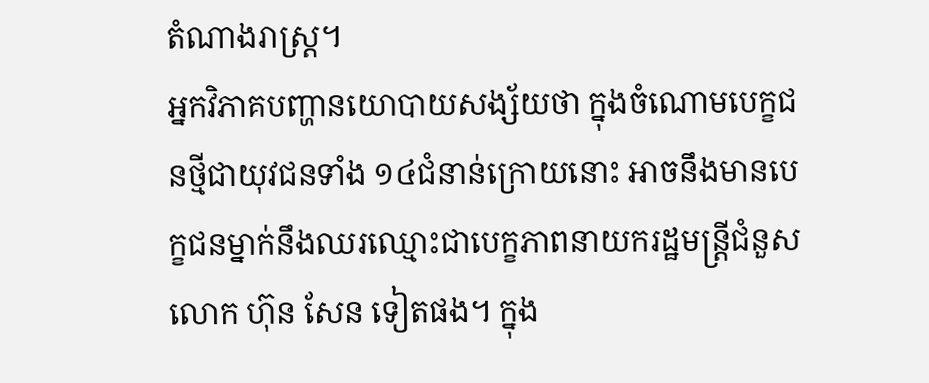តំណាងរាស្ត្រ។
អ្នកវិភាគបញ្ហានយោបាយសង្ស័យថា ក្នុងចំណោមបេក្ខជនថ្មីជាយុវជនទាំង ១៤ជំនាន់ក្រោយនោះ អាចនឹងមានបេក្ខជនម្នាក់នឹងឈរឈ្មោះជាបេក្ខភាពនាយករដ្ឋមន្ត្រីជំនួសលោក ហ៊ុន សែន ទៀតផង។ ក្នុង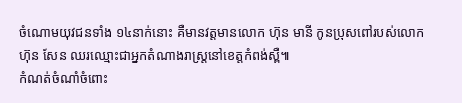ចំណោមយុវជនទាំង ១៤នាក់នោះ គឺមានវត្តមានលោក ហ៊ុន មានី កូនប្រុសពៅរបស់លោក ហ៊ុន សែន ឈរឈ្មោះជាអ្នកតំណាងរាស្ត្រនៅខេត្តកំពង់ស្ពឺ៕
កំណត់ចំណាំចំពោះ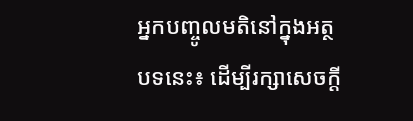អ្នកបញ្ចូលមតិនៅក្នុងអត្ថបទនេះ៖ ដើម្បីរក្សាសេចក្ដី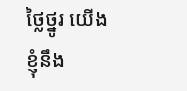ថ្លៃថ្នូរ យើងខ្ញុំនឹង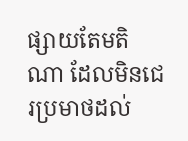ផ្សាយតែមតិណា ដែលមិនជេរប្រមាថដល់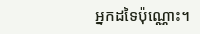អ្នកដទៃប៉ុណ្ណោះ។